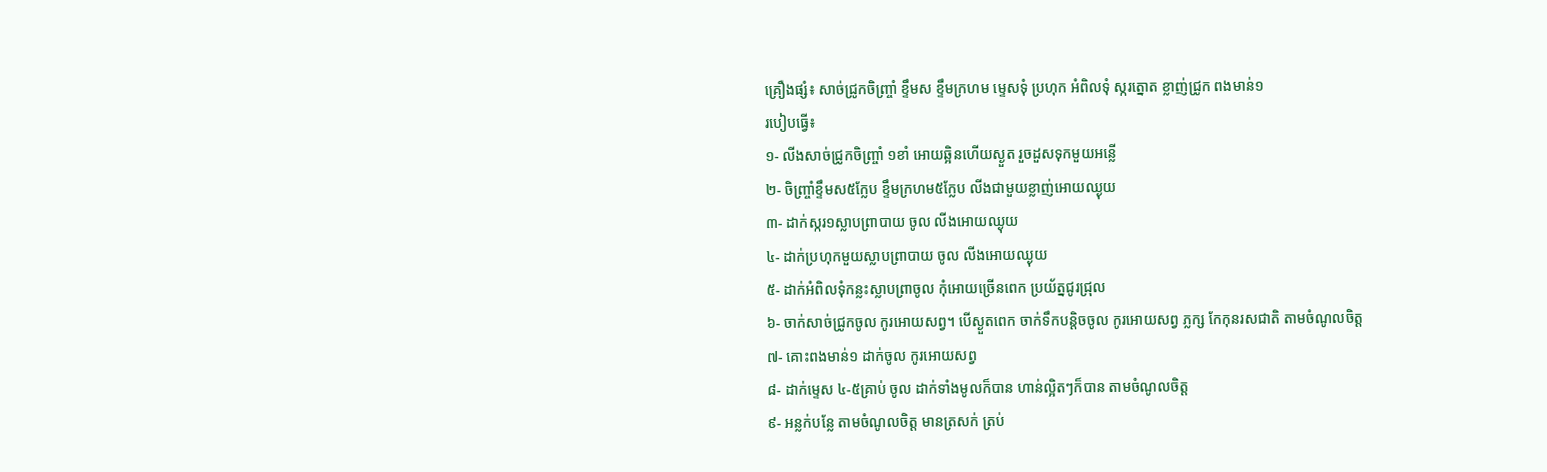គ្រឿងផ្សំ៖ សាច់ជ្រូកចិញ្ច្រាំ ខ្ទឹមស ខ្ទឹមក្រហម ម្ទេសទុំ ប្រហុក អំពិលទុំ ស្ករត្នោត ខ្លាញ់ជ្រូក ពងមាន់១
របៀបធ្វើ៖
១- លីងសាច់ជ្រូកចិញ្ច្រាំ ១ខាំ អោយឆ្អិនហើយស្ងួត រួចដួសទុកមួយអន្លើ
២- ចិញ្ច្រាំខ្ទឹមស៥ក្លែប ខ្ទឹមក្រហម៥ក្លែប លីងជាមួយខ្លាញ់អោយឈ្ងុយ
៣- ដាក់ស្ករ១ស្លាបព្រាបាយ ចូល លីងអោយឈ្ងុយ
៤- ដាក់ប្រហុកមួយស្លាបព្រាបាយ ចូល លីងអោយឈ្ងុយ
៥- ដាក់អំពិលទុំកន្លះស្លាបព្រាចូល កុំអោយច្រើនពេក ប្រយ័ត្នជូរជ្រុល
៦- ចាក់សាច់ជ្រូកចូល កូរអោយសព្វ។ បើស្ងួតពេក ចាក់ទឹកបន្តិចចូល កូរអោយសព្វ ភ្លក្ស កែកុនរសជាតិ តាមចំណូលចិត្ត
៧- គោះពងមាន់១ ដាក់ចូល កូរអោយសព្វ
៨- ដាក់ម្ទេស ៤-៥គ្រាប់ ចូល ដាក់ទាំងមូលក៏បាន ហាន់ល្អិតៗក៏បាន តាមចំណូលចិត្ត
៩- អន្លក់បន្លែ តាមចំណូលចិត្ត មានត្រសក់ ត្រប់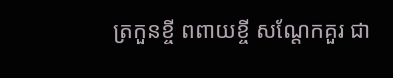ត្រកួនខ្ចី ពពាយខ្ចី សណ្តែកគួរ ជា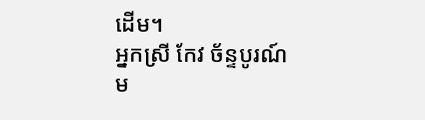ដើម។
អ្នកស្រី កែវ ច័ន្ទបូរណ៍
ម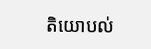តិយោបល់